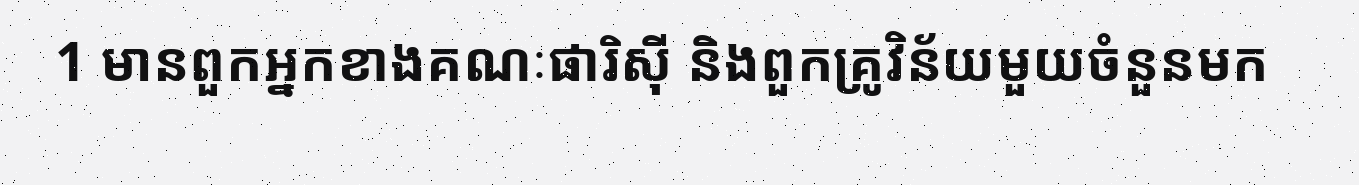1 មានពួកអ្នកខាងគណៈផារិស៊ី និងពួកគ្រូវិន័យមួយចំនួនមក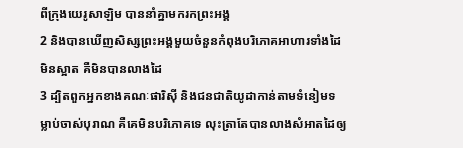ពីក្រុងយេរូសាឡិម បាននាំគ្នាមករកព្រះអង្គ
2 និងបានឃើញសិស្សព្រះអង្គមួយចំនួនកំពុងបរិភោគអាហារទាំងដៃមិនស្អាត គឺមិនបានលាងដៃ
3 ដ្បិតពួកអ្នកខាងគណៈផារិស៊ី និងជនជាតិយូដាកាន់តាមទំនៀមទម្លាប់ចាស់បុរាណ គឺគេមិនបរិភោគទេ លុះត្រាតែបានលាងសំអាតដៃឲ្យ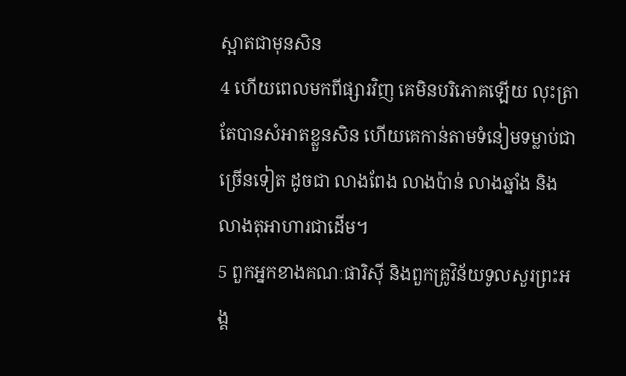ស្អាតជាមុនសិន
4 ហើយពេលមកពីផ្សារវិញ គេមិនបរិភោគឡើយ លុះត្រាតែបានសំអាតខ្លួនសិន ហើយគេកាន់តាមទំនៀមទម្លាប់ជាច្រើនទៀត ដូចជា លាងពែង លាងប៉ាន់ លាងឆ្នាំង និងលាងតុអាហារជាដើម។
5 ពួកអ្នកខាងគណៈផារិស៊ី និងពួកគ្រូវិន័យទូលសួរព្រះអង្គ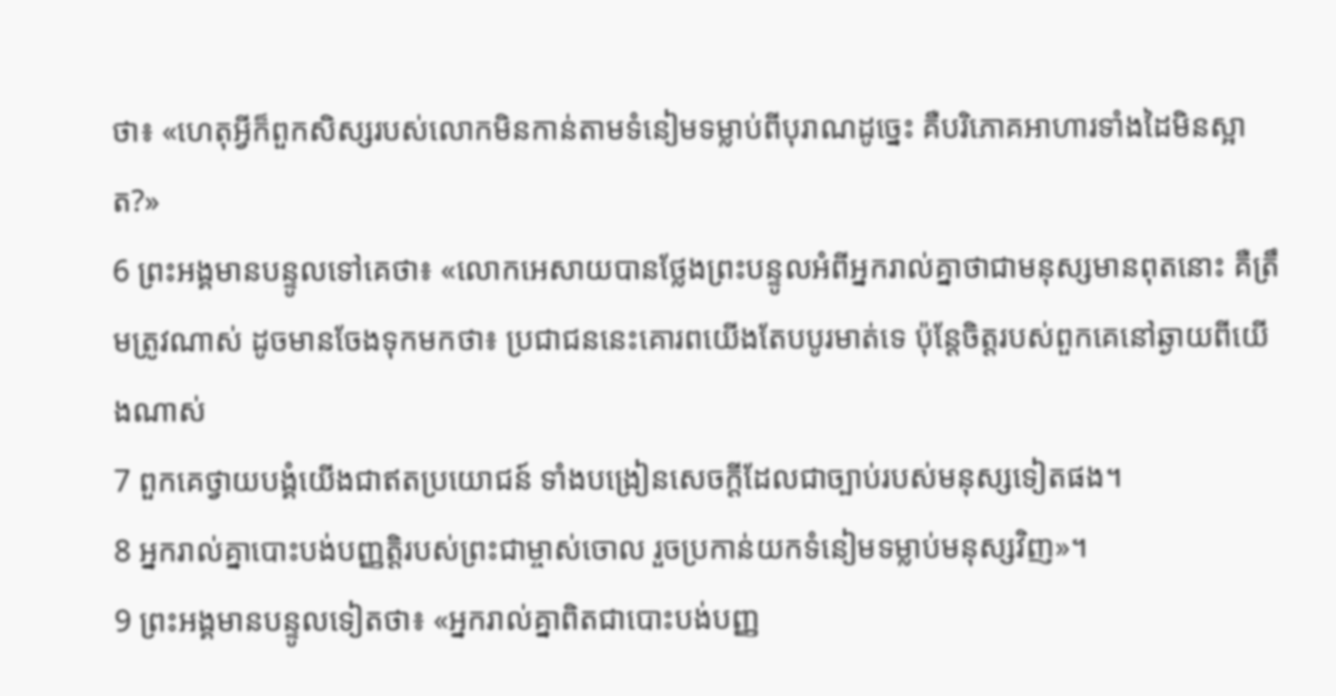ថា៖ «ហេតុអ្វីក៏ពួកសិស្សរបស់លោកមិនកាន់តាមទំនៀមទម្លាប់ពីបុរាណដូច្នេះ គឺបរិភោគអាហារទាំងដៃមិនស្អាត?»
6 ព្រះអង្គមានបន្ទូលទៅគេថា៖ «លោកអេសាយបានថ្លែងព្រះបន្ទូលអំពីអ្នករាល់គ្នាថាជាមនុស្សមានពុតនោះ គឺត្រឹមត្រូវណាស់ ដូចមានចែងទុកមកថា៖ ប្រជាជននេះគោរពយើងតែបបូរមាត់ទេ ប៉ុន្ដែចិត្ដរបស់ពួកគេនៅឆ្ងាយពីយើងណាស់
7 ពួកគេថ្វាយបង្គំយើងជាឥតប្រយោជន៍ ទាំងបង្រៀនសេចក្ដីដែលជាច្បាប់របស់មនុស្សទៀតផង។
8 អ្នករាល់គ្នាបោះបង់បញ្ញត្ដិរបស់ព្រះជាម្ចាស់ចោល រួចប្រកាន់យកទំនៀមទម្លាប់មនុស្សវិញ»។
9 ព្រះអង្គមានបន្ទូលទៀតថា៖ «អ្នករាល់គ្នាពិតជាបោះបង់បញ្ញ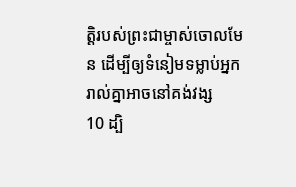ត្ដិរបស់ព្រះជាម្ចាស់ចោលមែន ដើម្បីឲ្យទំនៀមទម្លាប់អ្នករាល់គ្នាអាចនៅគង់វង្ស
10 ដ្បិ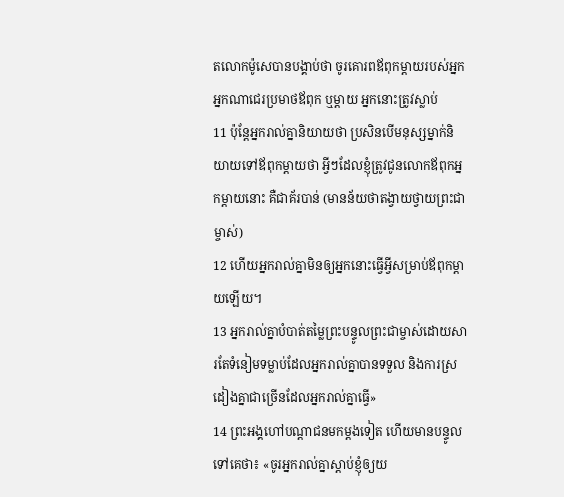តលោកម៉ូសេបានបង្គាប់ថា ចូរគោរពឪពុកម្ដាយរបស់អ្នក អ្នកណាជេរប្រមាថឪពុក ឬម្ដាយ អ្នកនោះត្រូវស្លាប់
11 ប៉ុន្ដែអ្នករាល់គ្នានិយាយថា ប្រសិនបើមនុស្សម្នាក់និយាយទៅឪពុកម្ដាយថា អ្វីៗដែលខ្ញុំត្រូវជូនលោកឪពុកអ្នកម្ដាយនោះ គឺជាគ័របាន់ (មានន័យថាតង្វាយថ្វាយព្រះជាម្ចាស់)
12 ហើយអ្នករាល់គ្នាមិនឲ្យអ្នកនោះធ្វើអ្វីសម្រាប់ឪពុកម្ដាយឡើយ។
13 អ្នករាល់គ្នាបំបាត់តម្លៃព្រះបន្ទូលព្រះជាម្ចាស់ដោយសារតែទំនៀមទម្លាប់ដែលអ្នករាល់គ្នាបានទទួល និងការស្រដៀងគ្នាជាច្រើនដែលអ្នករាល់គ្នាធ្វើ»
14 ព្រះអង្គហៅបណ្ដាជនមកម្ដងទៀត ហើយមានបន្ទូលទៅគេថា៖ «ចូរអ្នករាល់គ្នាស្ដាប់ខ្ញុំឲ្យយ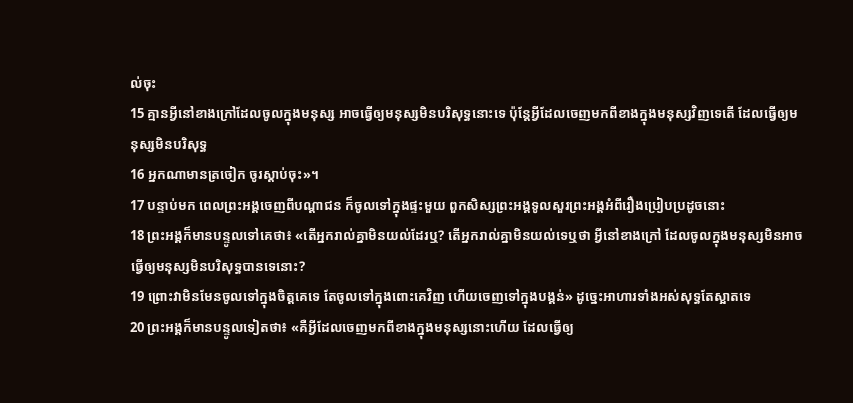ល់ចុះ
15 គ្មានអ្វីនៅខាងក្រៅដែលចូលក្នុងមនុស្ស អាចធ្វើឲ្យមនុស្សមិនបរិសុទ្ធនោះទេ ប៉ុន្ដែអ្វីដែលចេញមកពីខាងក្នុងមនុស្សវិញទេតើ ដែលធ្វើឲ្យមនុស្សមិនបរិសុទ្ធ
16 អ្នកណាមានត្រចៀក ចូរស្ដាប់ចុះ»។
17 បន្ទាប់មក ពេលព្រះអង្គចេញពីបណ្ដាជន ក៏ចូលទៅក្នុងផ្ទះមួយ ពួកសិស្សព្រះអង្គទូលសួរព្រះអង្គអំពីរឿងប្រៀបប្រដូចនោះ
18 ព្រះអង្គក៏មានបន្ទូលទៅគេថា៖ «តើអ្នករាល់គ្នាមិនយល់ដែរឬ? តើអ្នករាល់គ្នាមិនយល់ទេឬថា អ្វីនៅខាងក្រៅ ដែលចូលក្នុងមនុស្សមិនអាចធ្វើឲ្យមនុស្សមិនបរិសុទ្ធបានទេនោះ?
19 ព្រោះវាមិនមែនចូលទៅក្នុងចិត្ដគេទេ តែចូលទៅក្នុងពោះគេវិញ ហើយចេញទៅក្នុងបង្គន់» ដូច្នេះអាហារទាំងអស់សុទ្ធតែស្អាតទេ
20 ព្រះអង្គក៏មានបន្ទូលទៀតថា៖ «គឺអ្វីដែលចេញមកពីខាងក្នុងមនុស្សនោះហើយ ដែលធ្វើឲ្យ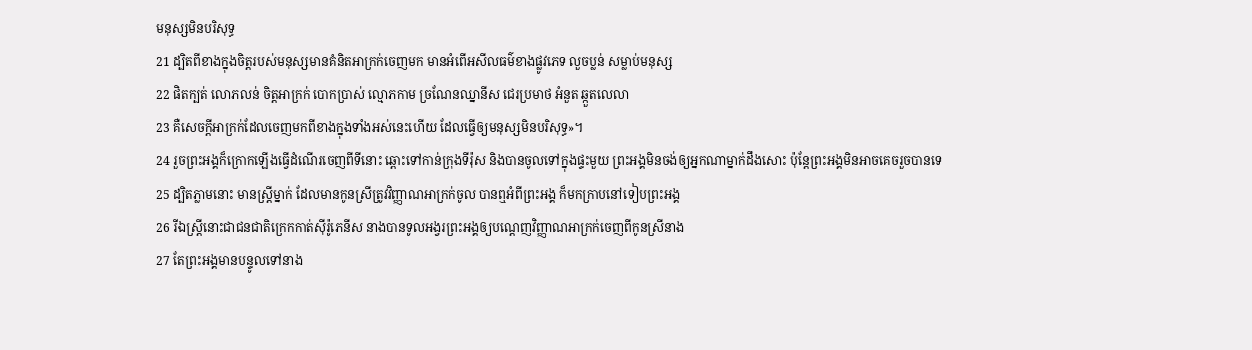មនុស្សមិនបរិសុទ្ធ
21 ដ្បិតពីខាងក្នុងចិត្ដរបស់មនុស្សមានគំនិតអាក្រក់ចេញមក មានអំពើអសីលធម៌ខាងផ្លូវភេទ លួចប្លន់ សម្លាប់មនុស្ស
22 ផិតក្បត់ លោភលន់ ចិត្ដអាក្រក់ បោកប្រាស់ ល្មោភកាម ច្រណែនឈ្នានីស ជេរប្រមាថ អំនួត ឆ្កួតលេលា
23 គឺសេចក្ដីអាក្រក់ដែលចេញមកពីខាងក្នុងទាំងអស់នេះហើយ ដែលធ្វើឲ្យមនុស្សមិនបរិសុទ្ធ»។
24 រួចព្រះអង្គក៏ក្រោកឡើងធ្វើដំណើរចេញពីទីនោះ ឆ្ពោះទៅកាន់ក្រុងទីរ៉ុស និងបានចូលទៅក្នុងផ្ទះមួយ ព្រះអង្គមិនចង់ឲ្យអ្នកណាម្នាក់ដឹងសោះ ប៉ុន្ដែព្រះអង្គមិនអាចគេចរួចបានទេ
25 ដ្បិតភ្លាមនោះ មានស្ដ្រីម្នាក់ ដែលមានកូនស្រីត្រូវវិញ្ញាណអាក្រក់ចូល បានឮអំពីព្រះអង្គ ក៏មកក្រាបនៅទៀបព្រះអង្គ
26 រីឯស្ដ្រីនោះជាជនជាតិក្រេកកាត់ស៊ីរ៉ូភេនីស នាងបានទូលអង្វរព្រះអង្គឲ្យបណ្ដេញវិញ្ញាណអាក្រក់ចេញពីកូនស្រីនាង
27 តែព្រះអង្គមានបន្ទូលទៅនាង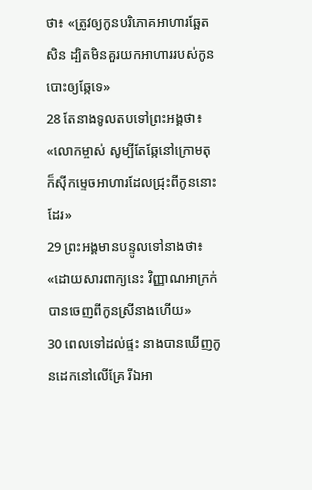ថា៖ «ត្រូវឲ្យកូនបរិភោគអាហារឆ្អែតសិន ដ្បិតមិនគួរយកអាហាររបស់កូនបោះឲ្យឆ្កែទេ»
28 តែនាងទូលតបទៅព្រះអង្គថា៖ «លោកម្ចាស់ សូម្បីតែឆ្កែនៅក្រោមតុ ក៏ស៊ីកម្ទេចអាហារដែលជ្រុះពីកូននោះដែរ»
29 ព្រះអង្គមានបន្ទូលទៅនាងថា៖ «ដោយសារពាក្យនេះ វិញ្ញាណអាក្រក់បានចេញពីកូនស្រីនាងហើយ»
30 ពេលទៅដល់ផ្ទះ នាងបានឃើញកូនដេកនៅលើគ្រែ រីឯអា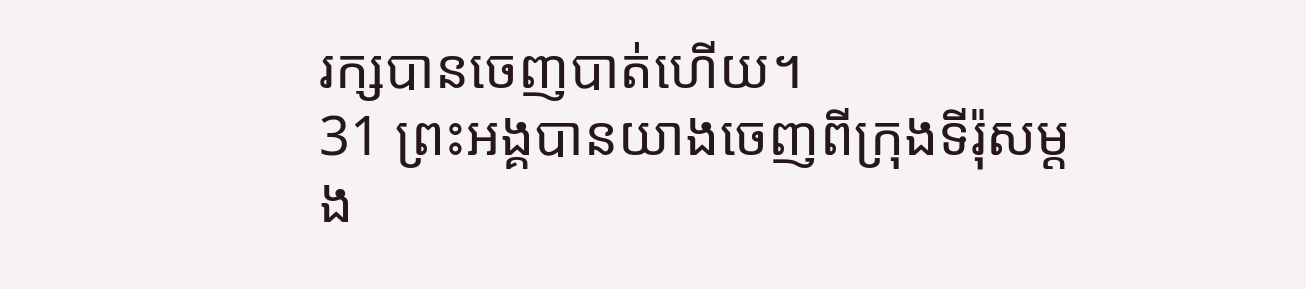រក្សបានចេញបាត់ហើយ។
31 ព្រះអង្គបានយាងចេញពីក្រុងទីរ៉ុសម្ដង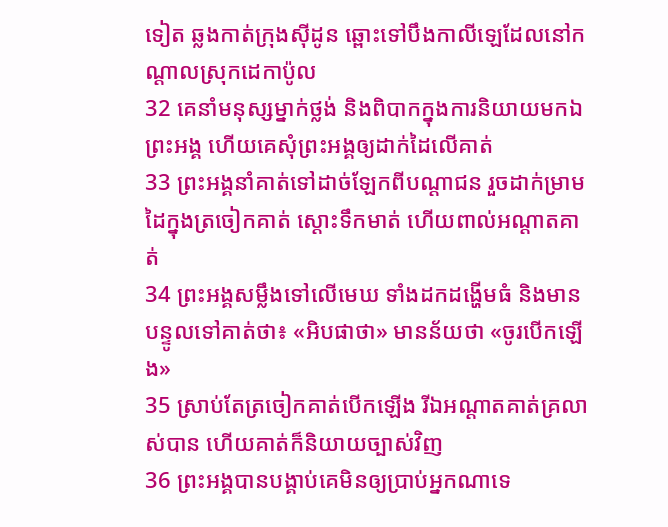ទៀត ឆ្លងកាត់ក្រុងស៊ីដូន ឆ្ពោះទៅបឹងកាលីឡេដែលនៅកណ្ដាលស្រុកដេកាប៉ូល
32 គេនាំមនុស្សម្នាក់ថ្លង់ និងពិបាកក្នុងការនិយាយមកឯព្រះអង្គ ហើយគេសុំព្រះអង្គឲ្យដាក់ដៃលើគាត់
33 ព្រះអង្គនាំគាត់ទៅដាច់ឡែកពីបណ្ដាជន រួចដាក់ម្រាមដៃក្នុងត្រចៀកគាត់ ស្ដោះទឹកមាត់ ហើយពាល់អណ្ដាតគាត់
34 ព្រះអង្គសម្លឹងទៅលើមេឃ ទាំងដកដង្ហើមធំ និងមានបន្ទូលទៅគាត់ថា៖ «អិបផាថា» មានន័យថា «ចូរបើកឡើង»
35 ស្រាប់តែត្រចៀកគាត់បើកឡើង រីឯអណ្ដាតគាត់គ្រលាស់បាន ហើយគាត់ក៏និយាយច្បាស់វិញ
36 ព្រះអង្គបានបង្គាប់គេមិនឲ្យប្រាប់អ្នកណាទេ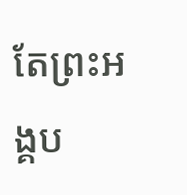តែព្រះអង្គប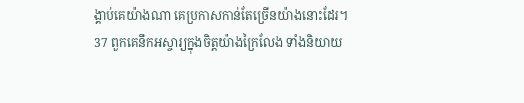ង្គាប់គេយ៉ាងណា គេប្រកាសកាន់តែច្រើនយ៉ាងនោះដែរ។
37 ពួកគេនឹកអស្ចារ្យក្នុងចិត្ដយ៉ាងក្រៃលែង ទាំងនិយាយ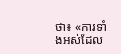ថា៖ «ការទាំងអស់ដែល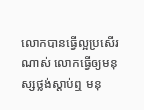លោកបានធ្វើល្អប្រសើរណាស់ លោកធ្វើឲ្យមនុស្សថ្លង់ស្ដាប់ឮ មនុ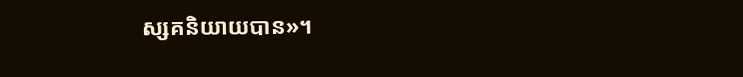ស្សគនិយាយបាន»។